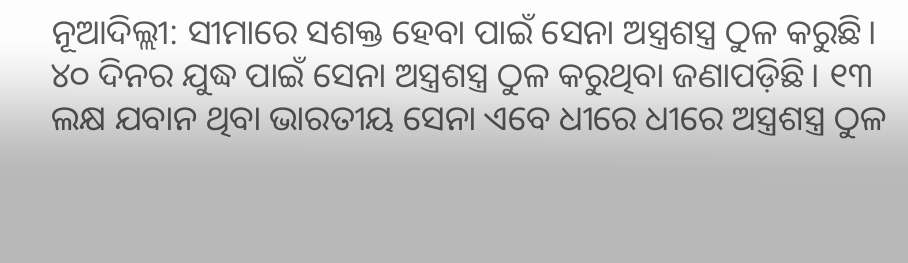ନୂଆଦିଲ୍ଲୀ: ସୀମାରେ ସଶକ୍ତ ହେବା ପାଇଁ ସେନା ଅସ୍ତ୍ରଶସ୍ତ୍ର ଠୁଳ କରୁଛି। ୪୦ ଦିନର ଯୁଦ୍ଧ ପାଇଁ ସେନା ଅସ୍ତ୍ରଶସ୍ତ୍ର ଠୁଳ କରୁଥିବା ଜଣାପଡ଼ିଛି। ୧୩ ଲକ୍ଷ ଯବାନ ଥିବା ଭାରତୀୟ ସେନା ଏବେ ଧୀରେ ଧୀରେ ଅସ୍ତ୍ରଶସ୍ତ୍ର ଠୁଳ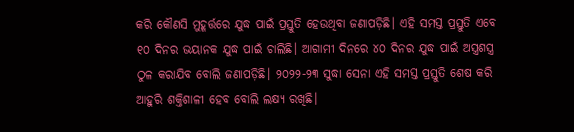କରି କୌଣସି ମୁହୂର୍ତ୍ତରେ ଯୁଦ୍ଧ ପାଇଁ ପ୍ରସ୍ତୁତି ହେଉଥିବା ଜଣାପଡ଼ିଛି। ଏହି ସମସ୍ତ ପ୍ରସ୍ତୁତି ଏବେ ୧୦ ଦିନର ଭୟାନକ ଯୁଦ୍ଧ ପାଇଁ ଚାଲିଛି। ଆଗାମୀ ଦିନରେ ୪୦ ଦିନର ଯୁଦ୍ଧ ପାଇଁ ଅସ୍ତ୍ରଶସ୍ତ୍ର ଠୁଳ କରାଯିବ ବୋଲି ଜଣାପଡ଼ିଛି। ୨୦୨୨-୨୩ ସୁଦ୍ଧା ସେନା ଏହି ସମସ୍ତ ପ୍ରସ୍ତୁତି ଶେଷ କରି ଆହୁରି ଶକ୍ତିଶାଳୀ ହେବ ବୋଲି ଲକ୍ଷ୍ୟ ରଖିଛି।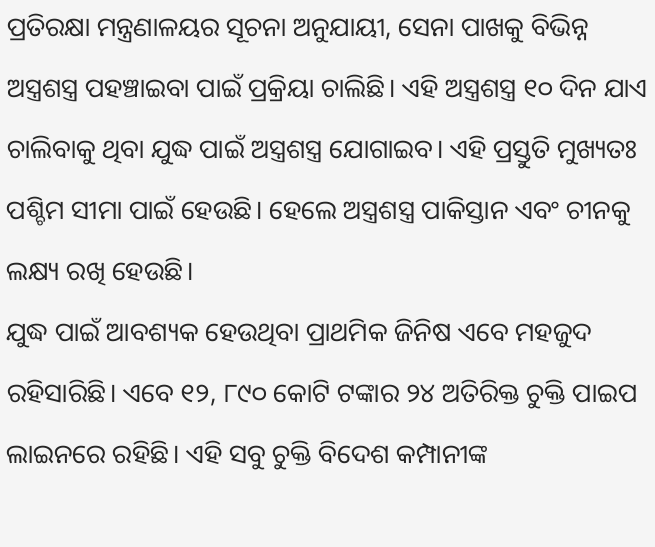ପ୍ରତିରକ୍ଷା ମନ୍ତ୍ରଣାଳୟର ସୂଚନା ଅନୁଯାୟୀ, ସେନା ପାଖକୁ ବିଭିନ୍ନ ଅସ୍ତ୍ରଶସ୍ତ୍ର ପହଞ୍ଚାଇବା ପାଇଁ ପ୍ରକ୍ରିୟା ଚାଲିଛି। ଏହି ଅସ୍ତ୍ରଶସ୍ତ୍ର ୧୦ ଦିନ ଯାଏ ଚାଲିବାକୁ ଥିବା ଯୁଦ୍ଧ ପାଇଁ ଅସ୍ତ୍ରଶସ୍ତ୍ର ଯୋଗାଇବ। ଏହି ପ୍ରସ୍ତୁତି ମୁଖ୍ୟତଃ ପଶ୍ଚିମ ସୀମା ପାଇଁ ହେଉଛି। ହେଲେ ଅସ୍ତ୍ରଶସ୍ତ୍ର ପାକିସ୍ତାନ ଏବଂ ଚୀନକୁ ଲକ୍ଷ୍ୟ ରଖି ହେଉଛି।
ଯୁଦ୍ଧ ପାଇଁ ଆବଶ୍ୟକ ହେଉଥିବା ପ୍ରାଥମିକ ଜିନିଷ ଏବେ ମହଜୁଦ ରହିସାରିଛି। ଏବେ ୧୨, ୮୯୦ କୋଟି ଟଙ୍କାର ୨୪ ଅତିରିକ୍ତ ଚୁକ୍ତି ପାଇପ ଲାଇନରେ ରହିଛି। ଏହି ସବୁ ଚୁକ୍ତି ବିଦେଶ କମ୍ପାନୀଙ୍କ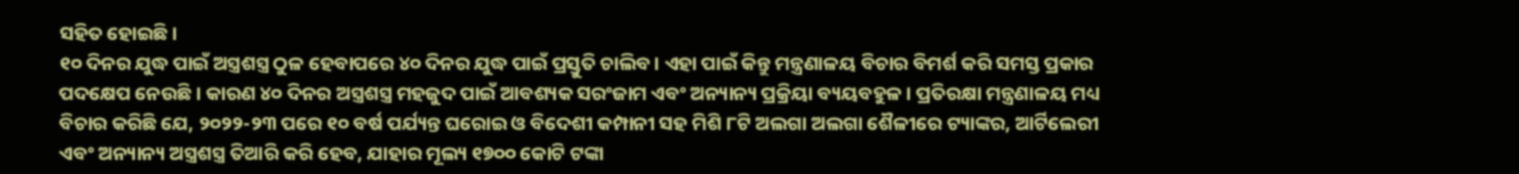ସହିତ ହୋଇଛି।
୧୦ ଦିନର ଯୁଦ୍ଧ ପାଇଁ ଅସ୍ତ୍ରଶସ୍ତ୍ର ଠୁଳ ହେବାପରେ ୪୦ ଦିନର ଯୁଦ୍ଧ ପାଇଁ ପ୍ରସ୍ତୁତି ଚାଲିବ। ଏହା ପାଇଁ କିନ୍ତୁ ମନ୍ତ୍ରଣାଳୟ ବିଚାର ବିମର୍ଶ କରି ସମସ୍ତ ପ୍ରକାର ପଦକ୍ଷେପ ନେଉଛି। କାରଣ ୪୦ ଦିନର ଅସ୍ତ୍ରଶସ୍ତ୍ର ମହଜୁଦ ପାଇଁ ଆବଶ୍ୟକ ସରଂଜାମ ଏବଂ ଅନ୍ୟାନ୍ୟ ପ୍ରକ୍ରିୟା ବ୍ୟୟବହୁଳ। ପ୍ରତିରକ୍ଷା ମନ୍ତ୍ରଣାଳୟ ମଧ୍ୟ ବିଚାର କରିଛି ଯେ, ୨୦୨୨-୨୩ ପରେ ୧୦ ବର୍ଷ ପର୍ଯ୍ୟନ୍ତ ଘରୋଇ ଓ ବିଦେଶୀ କମ୍ପାନୀ ସହ ମିଶି ୮ଟି ଅଲଗା ଅଲଗା ଶୈଳୀରେ ଟ୍ୟାଙ୍କର, ଆର୍ଟିଲେରୀ ଏବଂ ଅନ୍ୟାନ୍ୟ ଅସ୍ତ୍ରଶସ୍ତ୍ର ତିଆରି କରି ହେବ, ଯାହାର ମୂଲ୍ୟ ୧୭୦୦ କୋଟି ଟଙ୍କା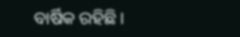ବାର୍ଷିକ ରହିଛି।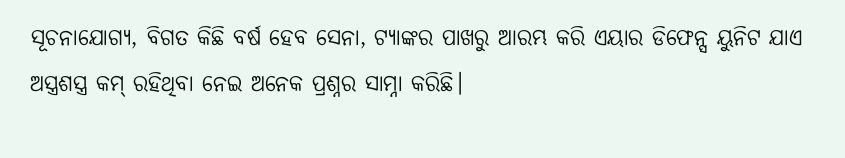ସୂଚନାଯୋଗ୍ୟ, ବିଗତ କିଛି ବର୍ଷ ହେବ ସେନା, ଟ୍ୟାଙ୍କର ପାଖରୁ ଆରମ୍ଭ କରି ଏୟାର ଡିଫେନ୍ସ ୟୁନିଟ ଯାଏ ଅସ୍ତ୍ରଶସ୍ତ୍ର କମ୍ ରହିଥିବା ନେଇ ଅନେକ ପ୍ରଶ୍ନର ସାମ୍ନା କରିଛି।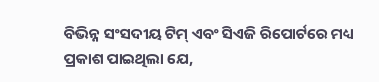ବିଭିନ୍ନ ସଂସଦୀୟ ଟିମ୍ ଏବଂ ସିଏଜି ରିପୋର୍ଟରେ ମଧ୍ୟ ପ୍ରକାଶ ପାଇଥିଲା ଯେ,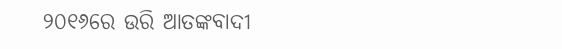୨୦୧୬ରେ ଉରି ଆତଙ୍କବାଦୀ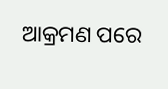ଆକ୍ରମଣ ପରେ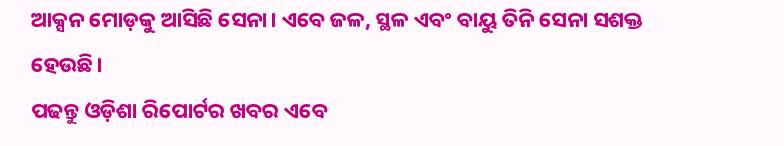ଆକ୍ସନ ମୋଡ଼କୁ ଆସିଛି ସେନା। ଏବେ ଜଳ, ସ୍ଥଳ ଏବଂ ବାୟୁ ତିନି ସେନା ସଶକ୍ତ ହେଉଛି।
ପଢନ୍ତୁ ଓଡ଼ିଶା ରିପୋର୍ଟର ଖବର ଏବେ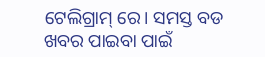ଟେଲିଗ୍ରାମ୍ ରେ। ସମସ୍ତ ବଡ ଖବର ପାଇବା ପାଇଁ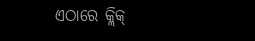ଏଠାରେ କ୍ଲିକ୍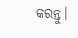କରନ୍ତୁ।